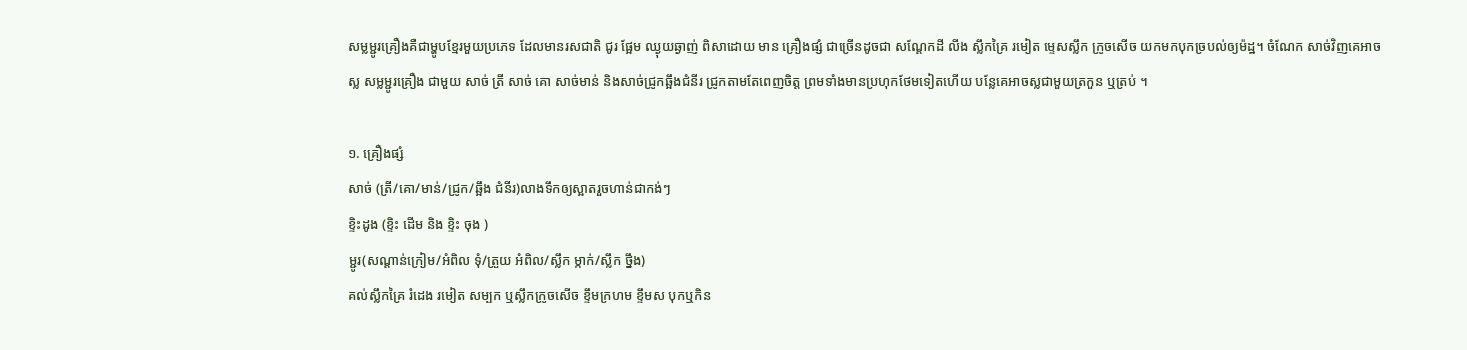សម្លម្ជូរគ្រឿងគឺជាម្ហូបខ្មែរមួយប្រភេទ ដែលមានរសជាតិ ជូរ ផែ្អម ឈ្ងុយឆ្ងាញ់ ពិសាដោយ មាន គ្រឿងផ្សំ ជាច្រើនដូចជា សណ្តែកដី លីង ស្លឹកគ្រៃ រមៀត ម្ទេសស្លឹក ក្រូចសើច យកមកបុកច្របល់ឲ្យម៉ដ្ឋ។ ចំណែក សាច់វិញគេអាចស្ល សម្លម្ជូរគ្រឿង ជាមួយ សាច់ ត្រី សាច់ គោ សាច់មាន់ និងសាច់ជ្រូកឆ្អឹងជំនីរ ជ្រូកតាមតែពេញចិត្ត ព្រមទាំងមានប្រហុកថែមទៀតហើយ បន្លែគេអាចស្លជាមួយត្រកួន ឬត្រប់ ។

១. គ្រឿងផ្សំ
សាច់ (ត្រី/គោ/មាន់/ជ្រូក/ឆ្អឹង ជំនីរ)លាងទឹកឲ្យស្អាតរួចហាន់ជាកង់ៗ
ខ្ទិះដូង (ខ្ទិះ ដើម និង ខ្ទិះ ចុង )
ម្ជូរ(សណ្ដាន់ក្រៀម/អំពិល ទុំ/ត្រួយ អំពិល/ស្លឹក ម្កាក់/ស្លឹក ថ្នឹង)
គល់ស្លឹកគ្រៃ រំដេង រមៀត សម្បក ឬស្លឹកក្រូចសើច ខ្ទឹមក្រហម ខ្ទឹមស បុកឬកិន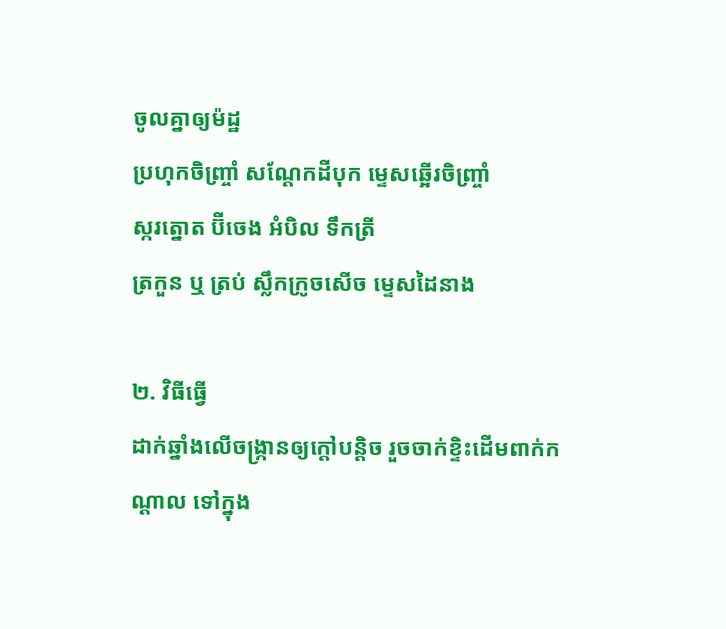ចូលគ្នាឲ្យម៉ដ្ឋ
ប្រហុកចិញ្ច្រាំ សណ្តែកដីបុក ម្ទេសឆ្អើរចិញ្ច្រាំ
ស្ករត្នោត ប៊ីចេង អំបិល ទឹកត្រី
ត្រកួន ឬ ត្រប់ ស្លឹកក្រូចសើច ម្ទេសដៃនាង

២. វិធីធ្វើ
ដាក់ឆ្នាំងលើចង្ក្រានឲ្យក្ដៅបន្ដិច រួចចាក់ខ្ទិះដើមពាក់កណ្ដាល ទៅក្នុង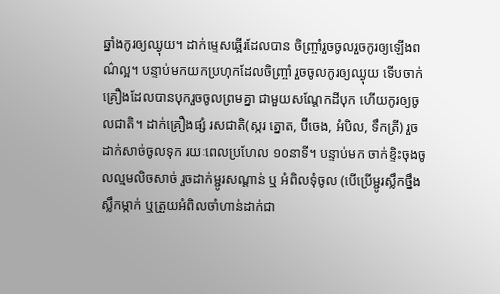ឆ្នាំងកូរឲ្យឈ្ងុយ។ ដាក់ម្ទេសឆ្អើរដែលបាន ចិញ្ច្រាំរួចចូលរួចកូរឲ្យឡើងពណ៌ល្អ។ បន្ទាប់មកយកប្រហុកដែលចិញ្ច្រាំ រួចចូលកូរឲ្យឈ្ងុយ ទើបចាក់គ្រឿងដែលបានបុករួចចូលព្រមគ្នា ជាមួយសណ្តែកដីបុក ហើយកូរឲ្យចូលជាតិ។ ដាក់គ្រឿងផ្សំ រសជាតិ(ស្ករ ត្នោត, ប៊ីចេង, អំបិល, ទឹកត្រី) រួចដាក់សាច់ចូលទុក រយៈពេលប្រហែល ១០នាទី។ បន្ទាប់មក ចាក់ខ្ទិះចុងចូលល្មមលិចសាច់ រួចដាក់ម្ជូរសណ្ដាន់ ឬ អំពិលទុំចូល (បើប្រើម្ជូរស្លឹកថ្នឹង ស្លឹកម្កាក់ ឬត្រួយអំពិលចាំហាន់ដាក់ជា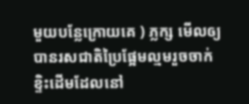មួយបន្លែក្រោយគេ ) ភ្លក្ស មើលឲ្យបានរសជាតិប្រៃផ្អែមល្មមរួចចាក់ខ្ទិះដើមដែលនៅ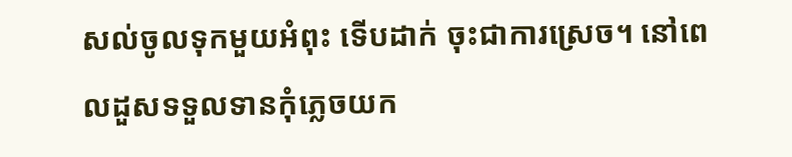សល់ចូលទុកមួយអំពុះ ទើបដាក់ ចុះជាការស្រេច។ នៅពេលដួសទទួលទានកុំភ្លេចយក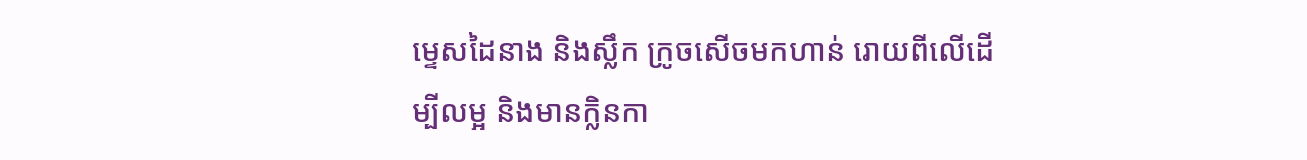ម្ទេសដៃនាង និងស្លឹក ក្រូចសើចមកហាន់ រោយពីលើដើម្បីលម្អ និងមានក្លិនកា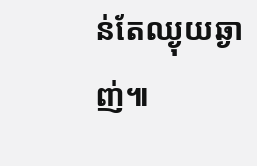ន់តែឈ្ងុយឆ្ងាញ់៕